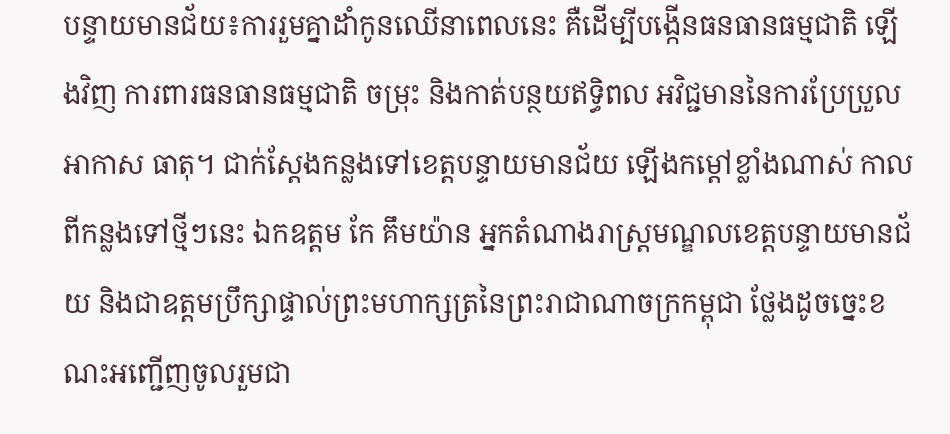បន្ទាយមានជ័យ៖ការរួមគ្នាដាំកូនឈើនាពេលនេះ គឺដើម្បីបង្កើនធនធានធម្មជាតិ ឡើងវិញ ការពារធនធានធម្មជាតិ ចម្រុះ និងកាត់បន្ថយឥទ្ធិពល អវិជ្ជមាននៃការប្រែប្រួល អាកាស ធាតុ។ ជាក់ស្តែងកន្លងទៅខេត្តបន្ទាយមានជ័យ ឡើងកម្តៅខ្លាំងណាស់ កាលពីកន្លងទៅថ្មីៗនេះ ឯកឧត្តម កែ គឹមយ៉ាន អ្នកតំណាងរាស្រ្តមណ្ឌលខេត្តបន្ទាយមានជ័យ និងជាឧត្តមប្រឹក្សាផ្ទាល់ព្រះមហាក្សត្រនៃព្រះរាជាណាចក្រកម្ពុជា ថ្លែងដូចច្នេះខណះអញ្ជើញចូលរួមជា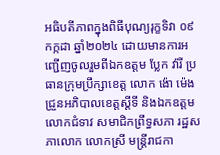អធិបតីភាពក្នុងពិធីបុណ្យរុក្ខទិវា ០៩ កក្កដា ឆ្នាំ២០២៤ ដោយមានការអញ្ជើញចូលរួមពីឯកឧត្តម ប្លែក វ៉ារី ប្រធានក្រុមប្រឹក្សាខេត្ត លោក ង៉ោ ម៉េងជ្រួនអភិបាលខេត្តស្តីទី និងឯកឧត្តម លោកជំទាវ សមាជិកព្រឹទ្ធសភា រដ្ឋសភាលោក លោកស្រី មន្ត្រីរាជកា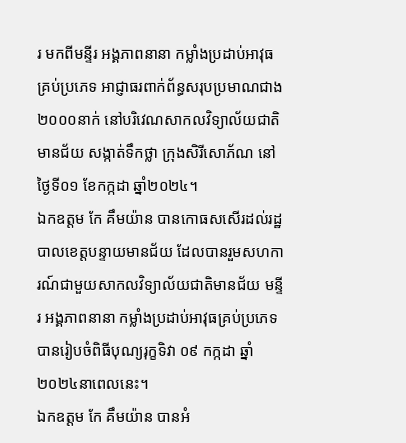រ មកពីមន្ទីរ អង្គភាពនានា កម្លាំងប្រដាប់អាវុធគ្រប់ប្រភេទ អាជ្ញាធរពាក់ព័ន្ធសរុបប្រមាណជាង២០០០នាក់ នៅបរិវេណសាកលវិទ្យាល័យជាតិមានជ័យ សង្កាត់ទឹកថ្លា ក្រុងសិរីសោភ័ណ នៅថ្ងៃទី០១ ខែកក្កដា ឆ្នាំ២០២៤។
ឯកឧត្តម កែ គឹមយ៉ាន បានកោធសសើរដល់រដ្ឋបាលខេត្តបន្ទាយមានជ័យ ដែលបានរួមសហការណ៍ជាមួយសាកលវិទ្យាល័យជាតិមានជ័យ មន្ទីរ អង្គភាពនានា កម្លាំងប្រដាប់អាវុធគ្រប់ប្រភេទ បានរៀបចំពិធីបុណ្យរុក្ខទិវា ០៩ កក្កដា ឆ្នាំ២០២៤នាពេលនេះ។
ឯកឧត្តម កែ គឹមយ៉ាន បានអំ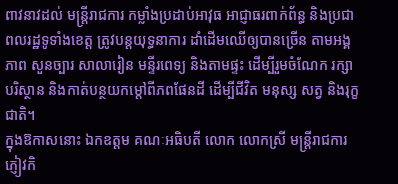ពាវនាវដល់ មន្ត្រីរាជការ កម្លាំងប្រដាប់អាវុធ អាជ្ញាធរពាក់ព័ន្ធ និងប្រជាពលរដ្ឋទូទាំងខេត្ត ត្រូវបន្តយុទ្ធនាការ ដាំដើមឈើឲ្យបានច្រើន តាមអង្គភាព សួនច្បារ សាលារៀន មន្ទីរពេទ្យ និងតាមផ្ទះ ដើម្បីរួមចំណែក រក្សាបរិស្ថាន និងកាត់បន្ថយកម្តៅពីភពផែនដី ដើម្បីជីវិត មនុស្ស សត្វ និងរុក្ខជាតិ។
ក្នុងឱកាសនោះ ឯកឧត្តម គណៈអធិបតី លោក លោកស្រី មន្ត្រីរាជការ ភ្ញៀវកិ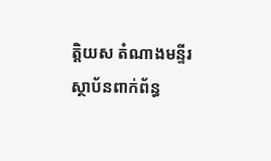ត្តិយស តំណាងមន្ទីរស្ថាប័នពាក់ព័ន្ធ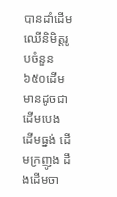បានដាំដើមឈើនិមិត្តរូបចំនួន ៦៥០ដើម មានដូចជា ដើមបេង ដើមធ្នង់ ដើមក្រញូង ដឹងដើមចា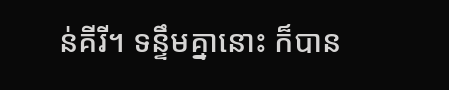ន់គីរី។ ទន្ទឹមគ្នានោះ ក៏បាន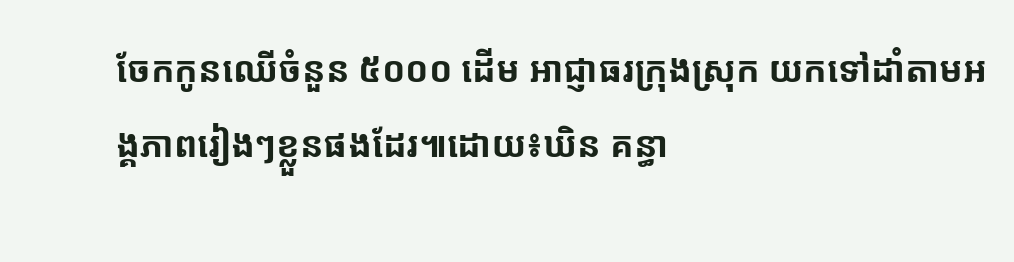ចែកកូនឈើចំនួន ៥០០០ ដើម អាជ្ញាធរក្រុងស្រុក យកទៅដាំតាមអង្គភាពរៀងៗខ្លួនផងដែរ៕ដោយ៖ឃិន គន្ធា